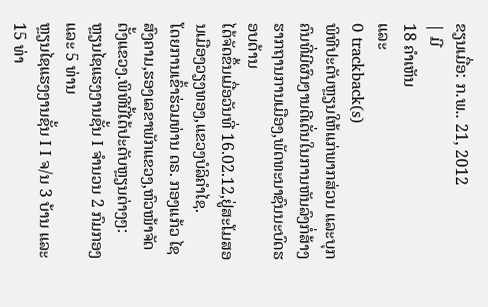ຂຽນເມື່ອ: ກ.ພ.. 21, 2012
| ມີ
18 ຄຳເຫັນ
ແລະ
0 trackback(s)
ພິທີປະດັບຫຼຽນໃຫ້ແກ່ພາກສ່ວນ ແລະບຸກຄົນທີ່ມີຜົນງານດີເດັ່ນໃນການຫັນລົງກໍ່ສ້າງຮາກຖານການເມືອງ,ພັດທະນາຊົນນະບົດຮອບດ້ານ
ໄດ້ຈັດຂຶ້ນເມື່ອວັນທີ່ 16.02.12,ຢູ່ສະໂມສອນເມືອງວຽງທອງ,ແຂວງບໍລິຄຳໄຊ.
ໂດຍການເຂົ້າຮ່ວມທ່ານ ດຣ. ກອງແກ້ວ ໄຊສົງຄາມ,ຮອງເລຂາພັກແຂວງ,ຫົວໜ້າຈັດຕັ້ງແຂວງ.ພິທີນີ້ໄດ້ປະດັບຫຼຽນຕ່າງໆ:
ຫຼຽນໄຊແຮງງານຊັ້ນ I ຈຳນວນ 2 ກົມກອງ ແລະ 5 ທ່ານ
ຫຼຽນໄຊແຮງງານຊັ້ນ I I ຈ/ນ 3 ບ້ານ ແລະ 15 ທ່າ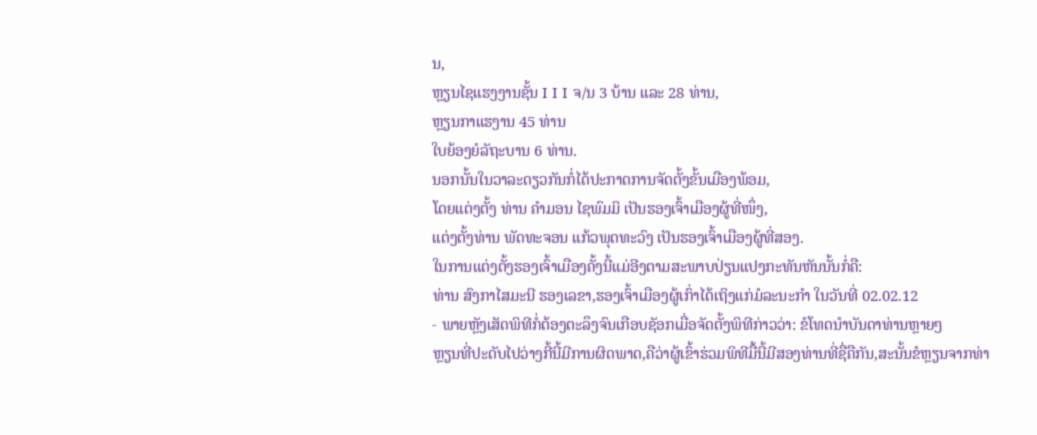ນ,
ຫຼຽນໄຊແຮງງານຊັ້ນ I I I ຈ/ນ 3 ບ້ານ ແລະ 28 ທ່ານ,
ຫຼຽນກາແຮງານ 45 ທ່ານ
ໃບຍ້ອງຍໍລັຖະບານ 6 ທ່ານ.
ນອກນັ້ນໃນວາລະດຽວກັນກໍ່ໄດ້ປະກາດການຈັດຕັ້ງຂັ້ນເມືອງພ້ອມ,
ໂດຍແຕ່ງຕັ້ງ ທ່ານ ຄຳມອນ ໄຊພົມມິ ເປັນຮອງເຈົ້າເມືອງຜູ້ທີ່ໜຶ່ງ,
ແຕ່ງຕັ້ງທ່ານ ພັດທະຈອນ ແກ້ວພຸດທະວົງ ເປັນຮອງເຈົ້າເມືອງຜູ້ທີ່ສອງ.
ໃນການແຕ່ງຕັ້ງຮອງເຈົ້າເມືອງຄັ້ງນີ້ແມ່ອີງຕາມສະພາບປ່ຽນແປງກະທັນຫັນນັ້ນກໍ່ຄື:
ທ່ານ ສົງກາໄສມະນີ ຮອງເລຂາ,ຮອງເຈົ້າເມືອງຜູ້ເກົ່າໄດ້ເຖິງແກ່ມໍລະນະກຳ ໃນວັນທີ່ 02.02.12
- ພາຍຫຼັງເສັດພິທີກໍ່ຕ້ອງຕະລຶງຈົນເກືອບຊັອກເມື່ອຈັດຕັ້ງພິທີກ່າວວ່າ: ຂໍໂທດນຳບັນດາທ່ານຫຼາຍໆ
ຫຼຽນທີ່ປະດັບໄປວ່າງກີ້ນີ້ມີການຜິດພາດ,ຄືວ່າຜູ້ເຂົ້າຮ່ວມພິທີມື້ນີ້ມີສອງທ່ານທີ່ຊື່ຄືກັນ,ສະນັ້ນຂໍຫຼຽນຈາກທ່າ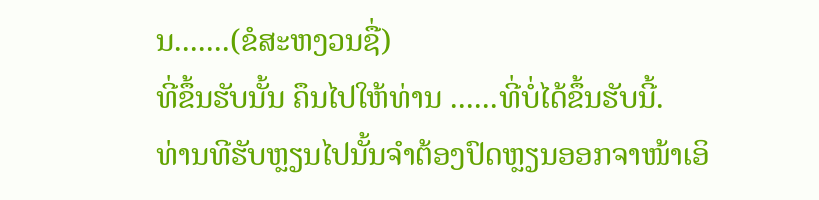ນ.......(ຂໍສະຫງວນຊື່)
ທີ່ຂຶ້ນຮັບນັ້ນ ຄຶນໄປໃຫ້ທ່ານ ......ທີ່ບໍ່ໄດ້ຂຶ້ນຮັບນີ້.
ທ່ານທີຮັບຫຼຽນໄປນັ້ນຈຳຕ້ອງປົດຫຼຽນອອກຈາໜ້າເອິ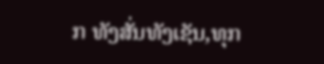ກ ທັງສັ່ນທັງເຊັນ,ທຸກ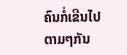ຄົນກໍ່ເຂີນໄປຕາມໆກັນ